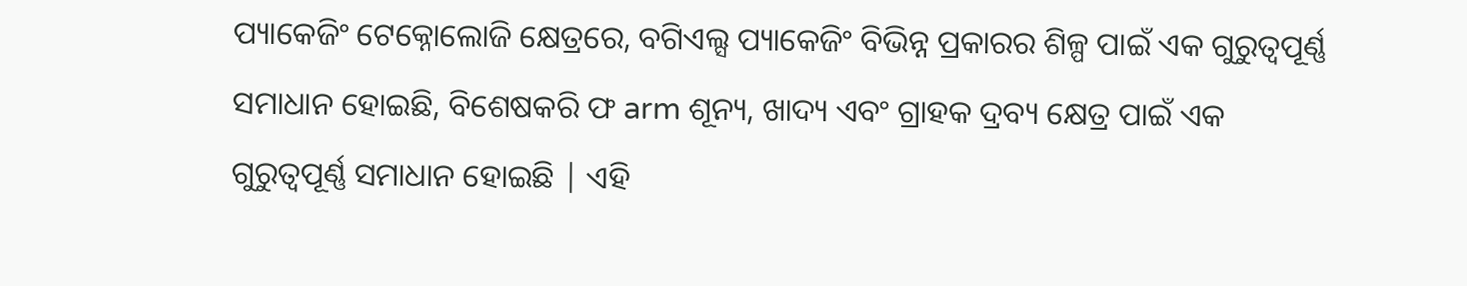ପ୍ୟାକେଜିଂ ଟେକ୍ନୋଲୋଜି କ୍ଷେତ୍ରରେ, ବଗିଏଲ୍ସ ପ୍ୟାକେଜିଂ ବିଭିନ୍ନ ପ୍ରକାରର ଶିଳ୍ପ ପାଇଁ ଏକ ଗୁରୁତ୍ୱପୂର୍ଣ୍ଣ ସମାଧାନ ହୋଇଛି, ବିଶେଷକରି ଫ arm ଶୂନ୍ୟ, ଖାଦ୍ୟ ଏବଂ ଗ୍ରାହକ ଦ୍ରବ୍ୟ କ୍ଷେତ୍ର ପାଇଁ ଏକ ଗୁରୁତ୍ୱପୂର୍ଣ୍ଣ ସମାଧାନ ହୋଇଛି | ଏହି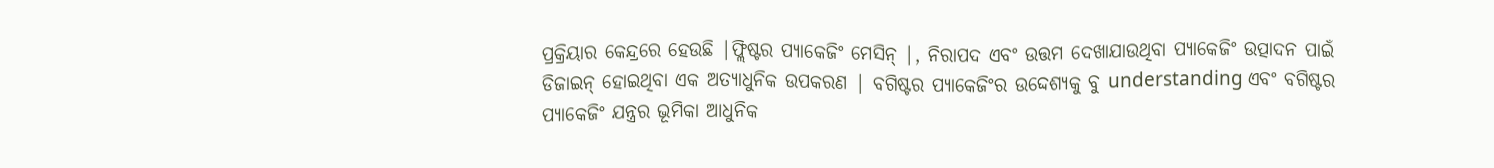ପ୍ରକ୍ରିୟାର କେନ୍ଦ୍ରରେ ହେଉଛି |ଫ୍ଲିଷ୍ଟର ପ୍ୟାକେଜିଂ ମେସିନ୍ |, ନିରାପଦ ଏବଂ ଉତ୍ତମ ଦେଖାଯାଉଥିବା ପ୍ୟାକେଜିଂ ଉତ୍ପାଦନ ପାଇଁ ଡିଜାଇନ୍ ହୋଇଥିବା ଏକ ଅତ୍ୟାଧୁନିକ ଉପକରଣ | ବଗିଷ୍ଟର ପ୍ୟାକେଜିଂର ଉଦ୍ଦେଶ୍ୟକୁ ବୁ understanding ଏବଂ ବଗିଷ୍ଟର ପ୍ୟାକେଜିଂ ଯନ୍ତ୍ରର ଭୂମିକା ଆଧୁନିକ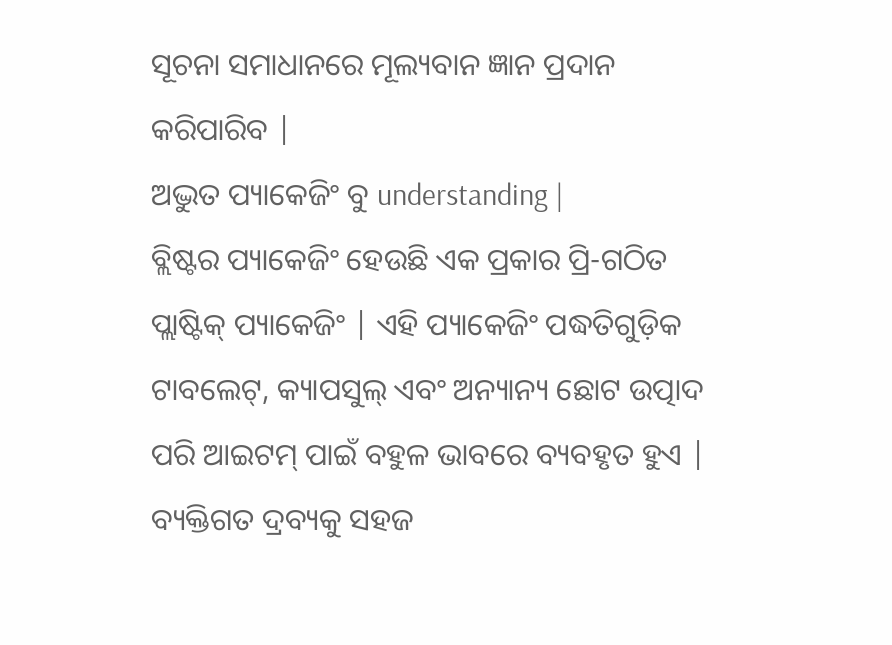ସୂଚନା ସମାଧାନରେ ମୂଲ୍ୟବାନ ଜ୍ଞାନ ପ୍ରଦାନ କରିପାରିବ |
ଅଦ୍ଭୁତ ପ୍ୟାକେଜିଂ ବୁ understanding |
ବ୍ଲିଷ୍ଟର ପ୍ୟାକେଜିଂ ହେଉଛି ଏକ ପ୍ରକାର ପ୍ରି-ଗଠିତ ପ୍ଲାଷ୍ଟିକ୍ ପ୍ୟାକେଜିଂ | ଏହି ପ୍ୟାକେଜିଂ ପଦ୍ଧତିଗୁଡ଼ିକ ଟାବଲେଟ୍, କ୍ୟାପସୁଲ୍ ଏବଂ ଅନ୍ୟାନ୍ୟ ଛୋଟ ଉତ୍ପାଦ ପରି ଆଇଟମ୍ ପାଇଁ ବହୁଳ ଭାବରେ ବ୍ୟବହୃତ ହୁଏ | ବ୍ୟକ୍ତିଗତ ଦ୍ରବ୍ୟକୁ ସହଜ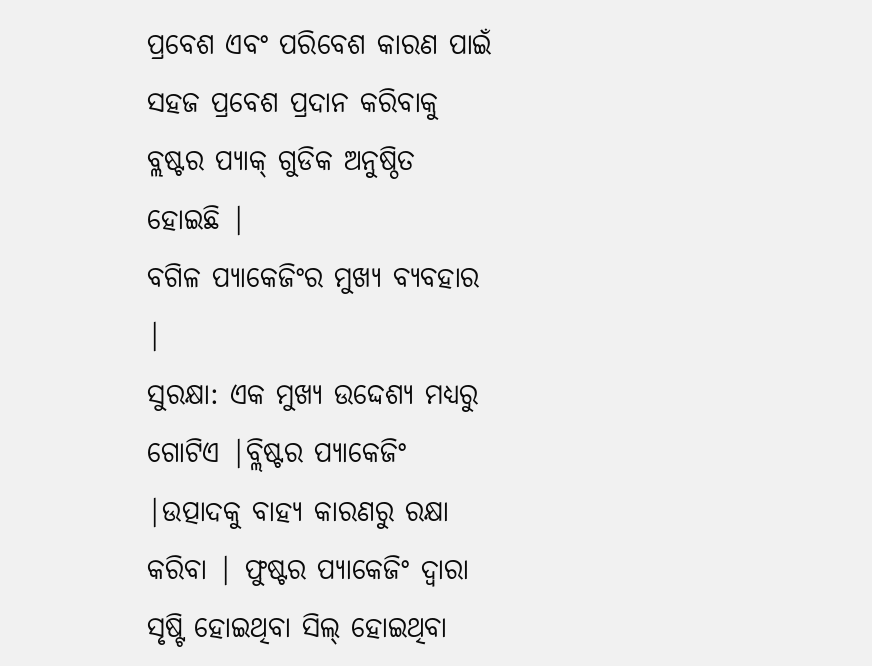ପ୍ରବେଶ ଏବଂ ପରିବେଶ କାରଣ ପାଇଁ ସହଜ ପ୍ରବେଶ ପ୍ରଦାନ କରିବାକୁ ବ୍ଲଷ୍ଟର ପ୍ୟାକ୍ ଗୁଡିକ ଅନୁଷ୍ଠିତ ହୋଇଛି |
ବଗିଳ ପ୍ୟାକେଜିଂର ମୁଖ୍ୟ ବ୍ୟବହାର |
ସୁରକ୍ଷା: ଏକ ମୁଖ୍ୟ ଉଦ୍ଦେଶ୍ୟ ମଧ୍ୟରୁ ଗୋଟିଏ |ବ୍ଲିଷ୍ଟର ପ୍ୟାକେଜିଂ |ଉତ୍ପାଦକୁ ବାହ୍ୟ କାରଣରୁ ରକ୍ଷା କରିବା | ଫୁଷ୍ଟର ପ୍ୟାକେଜିଂ ଦ୍ୱାରା ସୃଷ୍ଟି ହୋଇଥିବା ସିଲ୍ ହୋଇଥିବା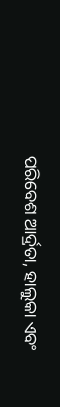ପରିବେଶ ଆର୍ଦ୍ରତା, ହାଲୁକା ଏବଂ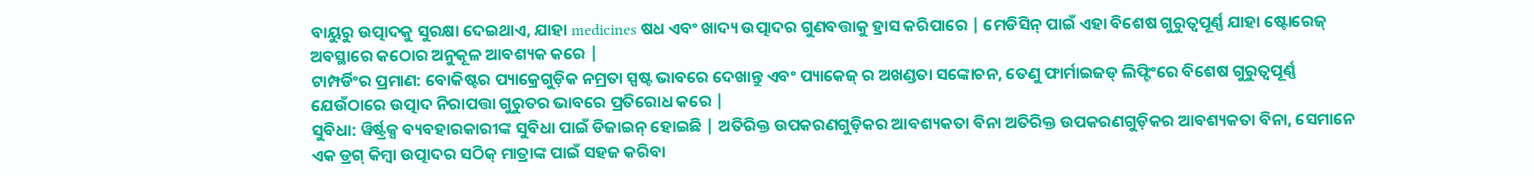ବାୟୁରୁ ଉତ୍ପାଦକୁ ସୁରକ୍ଷା ଦେଇଥାଏ, ଯାହା medicines ଷଧ ଏବଂ ଖାଦ୍ୟ ଉତ୍ପାଦର ଗୁଣବତ୍ତାକୁ ହ୍ରାସ କରିପାରେ | ମେଡିସିନ୍ ପାଇଁ ଏହା ବିଶେଷ ଗୁରୁତ୍ୱପୂର୍ଣ୍ଣ ଯାହା ଷ୍ଟୋରେଜ୍ ଅବସ୍ଥାରେ କଠୋର ଅନୁକୂଳ ଆବଶ୍ୟକ କରେ |
ଟାମ୍ପର୍ଡିଂର ପ୍ରମାଣ: ବୋକିଷ୍ଟର ପ୍ୟାକ୍ରେଗୁଡ଼ିକ ନମ୍ରତା ସ୍ପଷ୍ଟ ଭାବରେ ଦେଖାନ୍ତୁ ଏବଂ ପ୍ୟାକେଜ୍ ର ଅଖଣ୍ଡତା ସଙ୍କୋଚନ, ତେଣୁ ଫାର୍ମାଇଜଡ୍ ଲିଫ୍ଟିଂରେ ବିଶେଷ ଗୁରୁତ୍ୱପୂର୍ଣ୍ଣ ଯେଉଁଠାରେ ଉତ୍ପାଦ ନିରାପତ୍ତା ଗୁରୁତର ଭାବରେ ପ୍ରତିରୋଧ କରେ |
ସୁବିଧା: ୱିର୍ଷ୍ଟ୍ରକ୍ସ ବ୍ୟବହାରକାରୀଙ୍କ ସୁବିଧା ପାଇଁ ଡିଜାଇନ୍ ହୋଇଛି | ଅତିରିକ୍ତ ଉପକରଣଗୁଡ଼ିକର ଆବଶ୍ୟକତା ବିନା ଅତିରିକ୍ତ ଉପକରଣଗୁଡ଼ିକର ଆବଶ୍ୟକତା ବିନା, ସେମାନେ ଏକ ଡ୍ରଗ୍ କିମ୍ବା ଉତ୍ପାଦର ସଠିକ୍ ମାତ୍ରାଙ୍କ ପାଇଁ ସହଜ କରିବା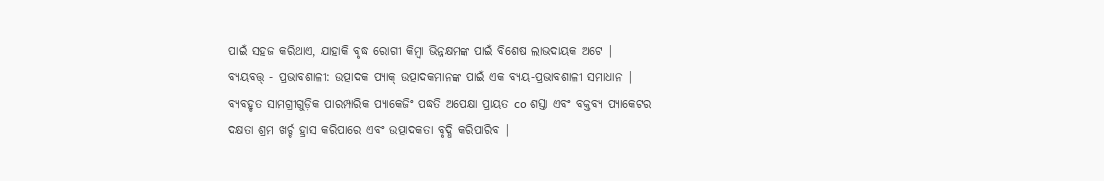ପାଇଁ ସହଜ କରିଥାଏ, ଯାହାକି ବୃଦ୍ଧ ରୋଗୀ କିମ୍ବା ଭିନ୍ନକ୍ଷମଙ୍କ ପାଇଁ ବିଶେଷ ଲାଭଦାୟକ ଅଟେ |
ବ୍ୟୟବତ୍ତ୍ - ପ୍ରଭାବଶାଳୀ: ଉତ୍ପାଦକ ପ୍ୟାକ୍ ଉତ୍ପାଦକମାନଙ୍କ ପାଇଁ ଏକ ବ୍ୟୟ-ପ୍ରଭାବଶାଳୀ ସମାଧାନ | ବ୍ୟବହୃତ ସାମଗ୍ରୀଗୁଡ଼ିକ ପାରମ୍ପାରିକ ପ୍ୟାକେଜିଂ ପଦ୍ଧତି ଅପେକ୍ଷା ପ୍ରାୟତ co ଶସ୍ତା ଏବଂ ବକ୍ତବ୍ୟ ପ୍ୟାକେଟର ଦକ୍ଷତା ଶ୍ରମ ଖର୍ଚ୍ଚ ହ୍ରାସ କରିପାରେ ଏବଂ ଉତ୍ପାଦକତା ବୃଦ୍ଧି କରିପାରିବ |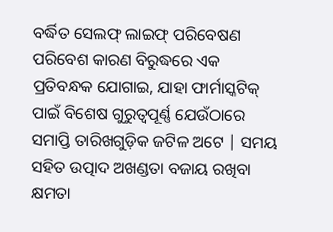ବର୍ଦ୍ଧିତ ସେଲଫ୍ ଲାଇଫ୍ ପରିବେଷଣ ପରିବେଶ କାରଣ ବିରୁଦ୍ଧରେ ଏକ ପ୍ରତିବନ୍ଧକ ଯୋଗାଇ, ଯାହା ଫାର୍ମାସ୍କଟିକ୍ ପାଇଁ ବିଶେଷ ଗୁରୁତ୍ୱପୂର୍ଣ୍ଣ ଯେଉଁଠାରେ ସମାପ୍ତି ତାରିଖଗୁଡ଼ିକ ଜଟିଳ ଅଟେ | ସମୟ ସହିତ ଉତ୍ପାଦ ଅଖଣ୍ଡତା ବଜାୟ ରଖିବା କ୍ଷମତା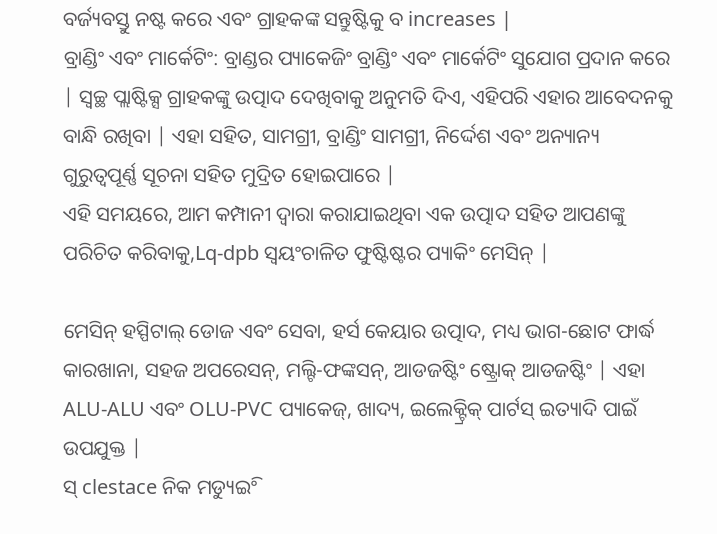ବର୍ଜ୍ୟବସ୍ତୁ ନଷ୍ଟ କରେ ଏବଂ ଗ୍ରାହକଙ୍କ ସନ୍ତୁଷ୍ଟିକୁ ବ increases |
ବ୍ରାଣ୍ଡିଂ ଏବଂ ମାର୍କେଟିଂ: ବ୍ରାଣ୍ଡର ପ୍ୟାକେଜିଂ ବ୍ରାଣ୍ଡିଂ ଏବଂ ମାର୍କେଟିଂ ସୁଯୋଗ ପ୍ରଦାନ କରେ | ସ୍ୱଚ୍ଛ ପ୍ଲାଷ୍ଟିକ୍ସ ଗ୍ରାହକଙ୍କୁ ଉତ୍ପାଦ ଦେଖିବାକୁ ଅନୁମତି ଦିଏ, ଏହିପରି ଏହାର ଆବେଦନକୁ ବାନ୍ଧି ରଖିବା | ଏହା ସହିତ, ସାମଗ୍ରୀ, ବ୍ରାଣ୍ଡିଂ ସାମଗ୍ରୀ, ନିର୍ଦ୍ଦେଶ ଏବଂ ଅନ୍ୟାନ୍ୟ ଗୁରୁତ୍ୱପୂର୍ଣ୍ଣ ସୂଚନା ସହିତ ମୁଦ୍ରିତ ହୋଇପାରେ |
ଏହି ସମୟରେ, ଆମ କମ୍ପାନୀ ଦ୍ୱାରା କରାଯାଇଥିବା ଏକ ଉତ୍ପାଦ ସହିତ ଆପଣଙ୍କୁ ପରିଚିତ କରିବାକୁ,Lq-dpb ସ୍ୱୟଂଚାଳିତ ଫୁଷ୍ଟିଷ୍ଟର ପ୍ୟାକିଂ ମେସିନ୍ |

ମେସିନ୍ ହସ୍ପିଟାଲ୍ ଡୋଜ ଏବଂ ସେବା, ହର୍ସ କେୟାର ଉତ୍ପାଦ, ମଧ୍ୟ ଭାଗ-ଛୋଟ ଫାର୍ଦ୍ଧ କାରଖାନା, ସହଜ ଅପରେସନ୍, ମଲ୍ଟି-ଫଙ୍କସନ୍, ଆଡଜଷ୍ଟିଂ ଷ୍ଟ୍ରୋକ୍ ଆଡଜଷ୍ଟିଂ | ଏହା ALU-ALU ଏବଂ OLU-PVC ପ୍ୟାକେଜ୍, ଖାଦ୍ୟ, ଇଲେକ୍ଟ୍ରିକ୍ ପାର୍ଟସ୍ ଇତ୍ୟାଦି ପାଇଁ ଉପଯୁକ୍ତ |
ସ୍ clestace ନିକ ମଡ୍ୟୁଇିଂ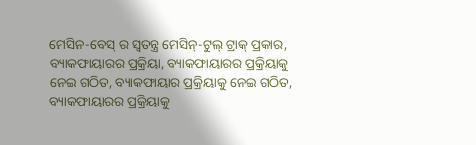ମେସିନ-ବେସ୍ ର ସ୍ୱତନ୍ତ୍ର ମେସିନ୍-ଟୁଲ୍ ଟ୍ରାକ୍ ପ୍ରକାର, ବ୍ୟାକଫାୟାରର ପ୍ରକ୍ରିୟା, ବ୍ୟାକଫାୟାରର ପ୍ରକ୍ରିୟାକୁ ନେଇ ଗଠିତ, ବ୍ୟାକଫାୟାର ପ୍ରକ୍ରିୟାକୁ ନେଇ ଗଠିତ, ବ୍ୟାକଫାୟାରର ପ୍ରକ୍ରିୟାକୁ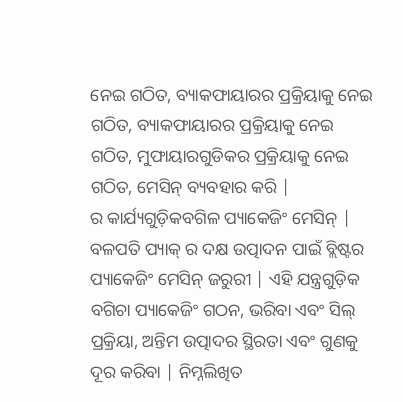ନେଇ ଗଠିତ, ବ୍ୟାକଫାୟାରର ପ୍ରକ୍ରିୟାକୁ ନେଇ ଗଠିତ, ବ୍ୟାକଫାୟାରର ପ୍ରକ୍ରିୟାକୁ ନେଇ ଗଠିତ, ମୁଫାୟାରଗୁଡିକର ପ୍ରକ୍ରିୟାକୁ ନେଇ ଗଠିତ, ମେସିନ୍ ବ୍ୟବହାର କରି |
ର କାର୍ଯ୍ୟଗୁଡ଼ିକବଗିଳ ପ୍ୟାକେଜିଂ ମେସିନ୍ |
ବଳପତି ପ୍ୟାକ୍ ର ଦକ୍ଷ ଉତ୍ପାଦନ ପାଇଁ ବ୍ଲିଷ୍ଟର ପ୍ୟାକେଜିଂ ମେସିନ୍ ଜରୁରୀ | ଏହି ଯନ୍ତ୍ରଗୁଡ଼ିକ ବଗିଚା ପ୍ୟାକେଜିଂ ଗଠନ, ଭରିବା ଏବଂ ସିଲ୍ ପ୍ରକ୍ରିୟା, ଅନ୍ତିମ ଉତ୍ପାଦର ସ୍ଥିରତା ଏବଂ ଗୁଣକୁ ଦୂର କରିବା | ନିମ୍ନଲିଖିତ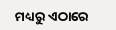ମଧ୍ୟରୁ ଏଠାରେ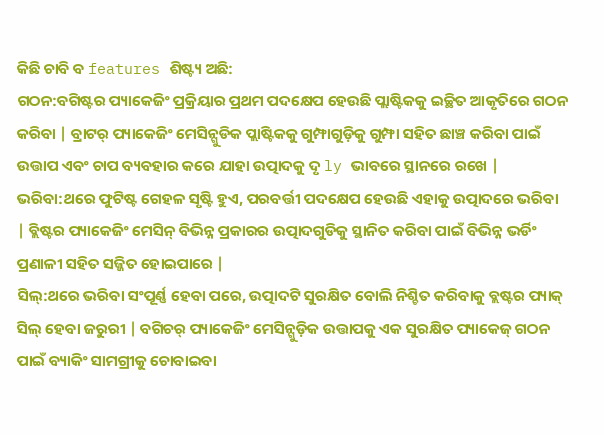କିଛି ଚାବି ବ features ଶିଷ୍ଟ୍ୟ ଅଛି:
ଗଠନ:ବଗିଷ୍ଟର ପ୍ୟାକେଜିଂ ପ୍ରକ୍ରିୟାର ପ୍ରଥମ ପଦକ୍ଷେପ ହେଉଛି ପ୍ଲାଷ୍ଟିକକୁ ଇଚ୍ଛିତ ଆକୃତିରେ ଗଠନ କରିବା | ବ୍ରାଟର୍ ପ୍ୟାକେଜିଂ ମେସିନ୍ଗୁଡିକ ପ୍ଲାଷ୍ଟିକକୁ ଗୁମ୍ଫାଗୁଡ଼ିକୁ ଗୁମ୍ଫା ସହିତ ଛାଞ୍ଚ କରିବା ପାଇଁ ଉତ୍ତାପ ଏବଂ ଚାପ ବ୍ୟବହାର କରେ ଯାହା ଉତ୍ପାଦକୁ ଦୃ ly ଭାବରେ ସ୍ଥାନରେ ରଖେ |
ଭରିବା:ଥରେ ଫୁଟିଷ୍ଟ ଗେହଳ ସୃଷ୍ଟି ହୁଏ, ପରବର୍ତ୍ତୀ ପଦକ୍ଷେପ ହେଉଛି ଏହାକୁ ଉତ୍ପାଦରେ ଭରିବା | ବ୍ଲିଷ୍ଟର ପ୍ୟାକେଜିଂ ମେସିନ୍ ବିଭିନ୍ନ ପ୍ରକାରର ଉତ୍ପାଦଗୁଡିକୁ ସ୍ଥାନିତ କରିବା ପାଇଁ ବିଭିନ୍ନ ଭର୍ଡିଂ ପ୍ରଣାଳୀ ସହିତ ସଜ୍ଜିତ ହୋଇପାରେ |
ସିଲ୍:ଥରେ ଭରିବା ସଂପୂର୍ଣ୍ଣ ହେବା ପରେ, ଉତ୍ପାଦଟି ସୁରକ୍ଷିତ ବୋଲି ନିଶ୍ଚିତ କରିବାକୁ ବ୍ଲଷ୍ଟର ପ୍ୟାକ୍ ସିଲ୍ ହେବା ଜରୁରୀ | ବଗିଚର୍ ପ୍ୟାକେଜିଂ ମେସିନ୍ଗୁଡ଼ିକ ଉତ୍ତାପକୁ ଏକ ସୁରକ୍ଷିତ ପ୍ୟାକେଜ୍ ଗଠନ ପାଇଁ ବ୍ୟାକିଂ ସାମଗ୍ରୀକୁ ଚୋବାଇବା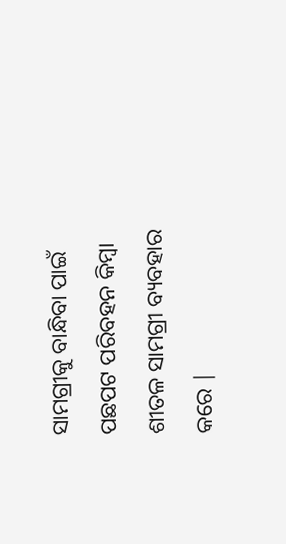ସାମଗ୍ରୀକୁ ବାନ୍ଧିବା ପାଇଁ ପଛପଟ ପରିବହନ କିମ୍ବା ଶୀତଳ ସାମଗ୍ରୀ ବ୍ୟବହାର କରେ |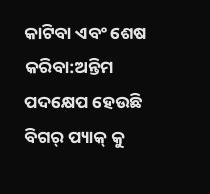କାଟିବା ଏବଂ ଶେଷ କରିବା:ଅନ୍ତିମ ପଦକ୍ଷେପ ହେଉଛି ବିଗର୍ ପ୍ୟାକ୍ କୁ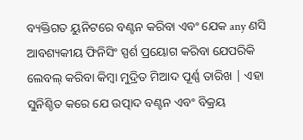ବ୍ୟକ୍ତିଗତ ୟୁନିଟରେ ବଣ୍ଟନ କରିବା ଏବଂ ଯେକ any ଣସି ଆବଶ୍ୟକୀୟ ଫିନିସିଂ ସ୍ପର୍ଶ ପ୍ରୟୋଗ କରିବା ଯେପରିକି ଲେବଲ୍ କରିବା କିମ୍ବା ମୁଦ୍ରିତ ମିଆଦ ପୂର୍ଣ୍ଣ ତାରିଖ | ଏହା ସୁନିଶ୍ଚିତ କରେ ଯେ ଉତ୍ପାଦ ବଣ୍ଟନ ଏବଂ ବିକ୍ରୟ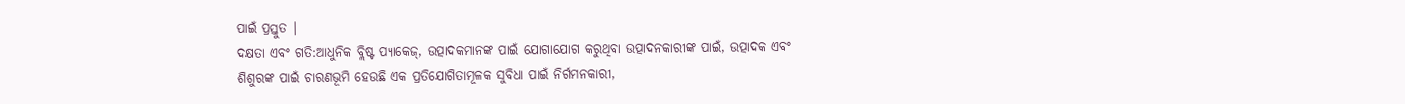ପାଇଁ ପ୍ରସ୍ତୁତ |
ଦକ୍ଷତା ଏବଂ ଗତି:ଆଧୁନିକ ବ୍ଲିଷ୍ଟ ପ୍ୟାକେଜ୍, ଉତ୍ପାଦକମାନଙ୍କ ପାଇଁ ଯୋଗାଯୋଗ କରୁଥିବା ଉତ୍ପାଦନକାରୀଙ୍କ ପାଇଁ, ଉତ୍ପାଦକ ଏବଂ ଶିଶୁରଙ୍କ ପାଇଁ ଚାରଣଭୂମି ହେଉଛି ଏକ ପ୍ରତିଯୋଗିତାମୂଳକ ସୁବିଧା ପାଇଁ ନିର୍ଗମନକାରୀ,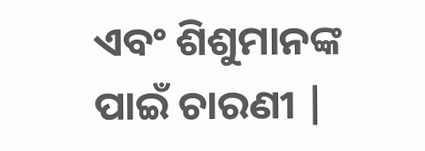ଏବଂ ଶିଶୁମାନଙ୍କ ପାଇଁ ଚାରଣୀ |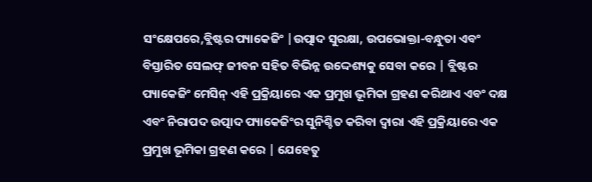ସଂକ୍ଷେପରେ,ବ୍ଲିଷ୍ଟର ପ୍ୟାକେଜିଂ |ଉତ୍ପାଦ ସୁରକ୍ଷା, ଉପଭୋକ୍ତା-ବନ୍ଧୁତା ଏବଂ ବିସ୍ତାରିତ ସେଲଫ୍ ଜୀବନ ସହିତ ବିଭିନ୍ନ ଉଦ୍ଦେଶ୍ୟକୁ ସେବା କରେ | ବ୍ଲିଷ୍ଟର ପ୍ୟାକେଜିଂ ମେସିନ୍ ଏହି ପ୍ରକ୍ରିୟାରେ ଏକ ପ୍ରମୁଖ ଭୂମିକା ଗ୍ରହଣ କରିଥାଏ ଏବଂ ଦକ୍ଷ ଏବଂ ନିରାପଦ ଉତ୍ପାଦ ପ୍ୟାକେଜିଂର ସୁନିଶ୍ଚିତ କରିବା ଦ୍ୱାରା ଏହି ପ୍ରକ୍ରିୟାରେ ଏକ ପ୍ରମୁଖ ଭୂମିକା ଗ୍ରହଣ କରେ | ଯେହେତୁ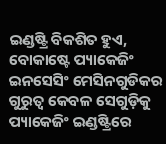ଇଣ୍ଡଷ୍ଟ୍ରି ବିକଶିତ ହୁଏ, ବୋକାଷ୍ଟେ ପ୍ୟାକେଜିଂ ଇନସେସିଂ ମେସିନଗୁଡିକର ଗୁରୁତ୍ୱ କେବଳ ସେଗୁଡ଼ିକୁ ପ୍ୟାକେଜିଂ ଇଣ୍ଡଷ୍ଟ୍ରିରେ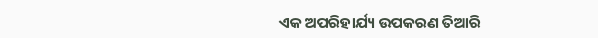ଏକ ଅପରିହାର୍ଯ୍ୟ ଉପକରଣ ତିଆରି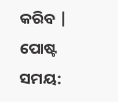କରିବ |
ପୋଷ୍ଟ ସମୟ: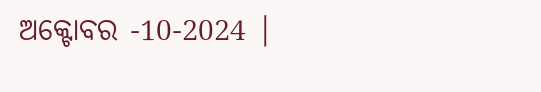ଅକ୍ଟୋବର -10-2024 |